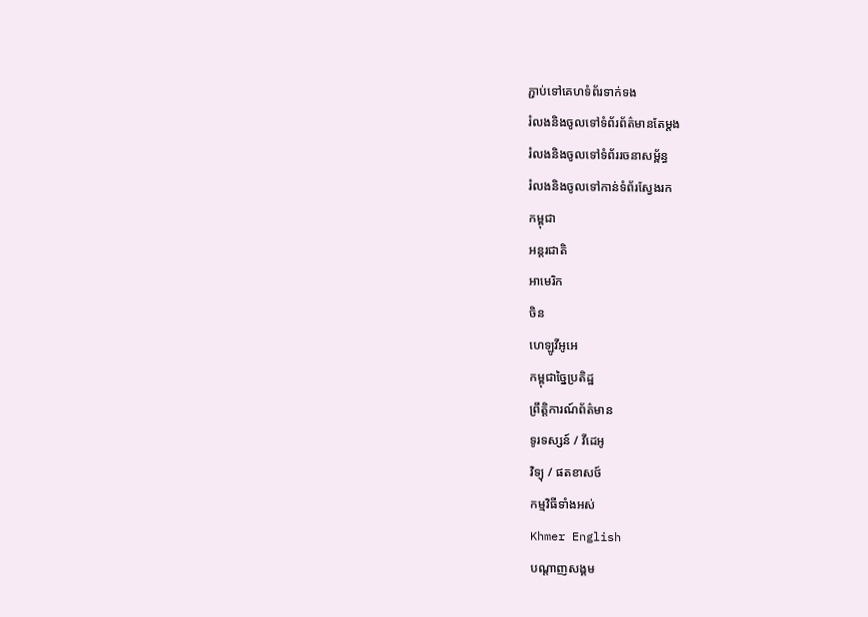ភ្ជាប់ទៅគេហទំព័រទាក់ទង
រំលងនិងចូលទៅទំព័រព័ត៌មានតែម្តង
រំលងនិងចូលទៅទំព័ររចនាសម្ព័ន្ធ
រំលងនិងចូលទៅកាន់ទំព័រស្វែងរក
កម្ពុជា
អន្តរជាតិ
អាមេរិក
ចិន
ហេឡូវីអូអេ
កម្ពុជាច្នៃប្រតិដ្ឋ
ព្រឹត្តិការណ៍ព័ត៌មាន
ទូរទស្សន៍ / វីដេអូ
វិទ្យុ / ផតខាសថ៍
កម្មវិធីទាំងអស់
Khmer English
បណ្តាញសង្គម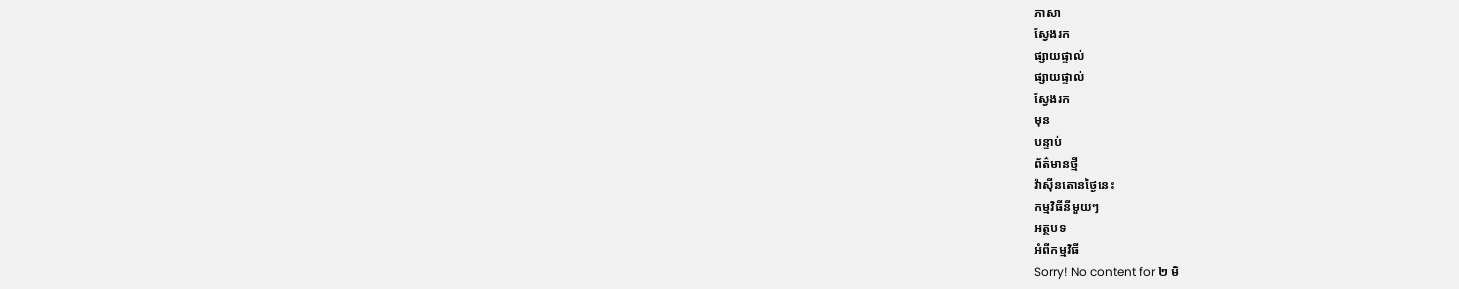ភាសា
ស្វែងរក
ផ្សាយផ្ទាល់
ផ្សាយផ្ទាល់
ស្វែងរក
មុន
បន្ទាប់
ព័ត៌មានថ្មី
វ៉ាស៊ីនតោនថ្ងៃនេះ
កម្មវិធីនីមួយៗ
អត្ថបទ
អំពីកម្មវិធី
Sorry! No content for ២ មិ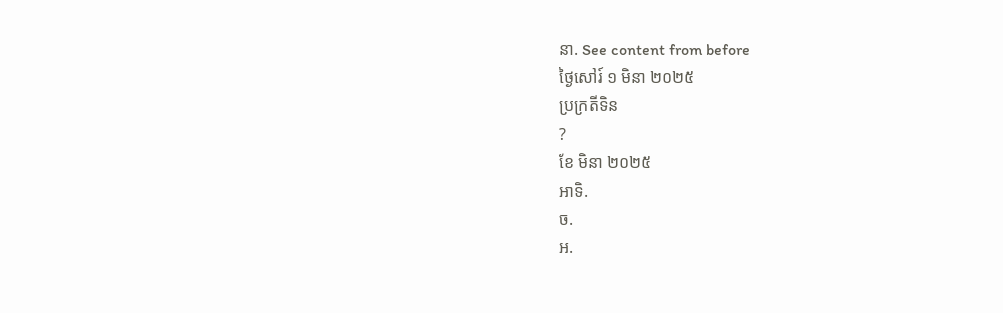នា. See content from before
ថ្ងៃសៅរ៍ ១ មិនា ២០២៥
ប្រក្រតីទិន
?
ខែ មិនា ២០២៥
អាទិ.
ច.
អ.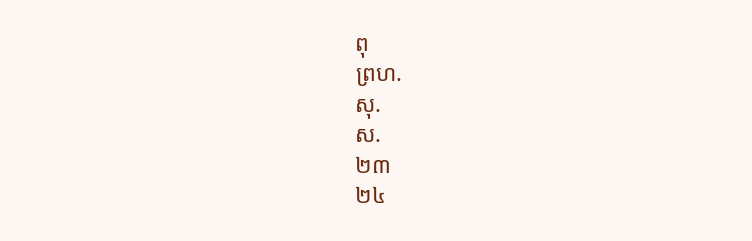ពុ
ព្រហ.
សុ.
ស.
២៣
២៤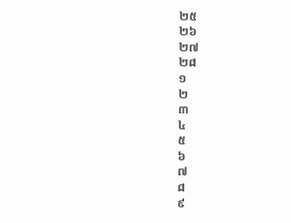២៥
២៦
២៧
២៨
១
២
៣
៤
៥
៦
៧
៨
៩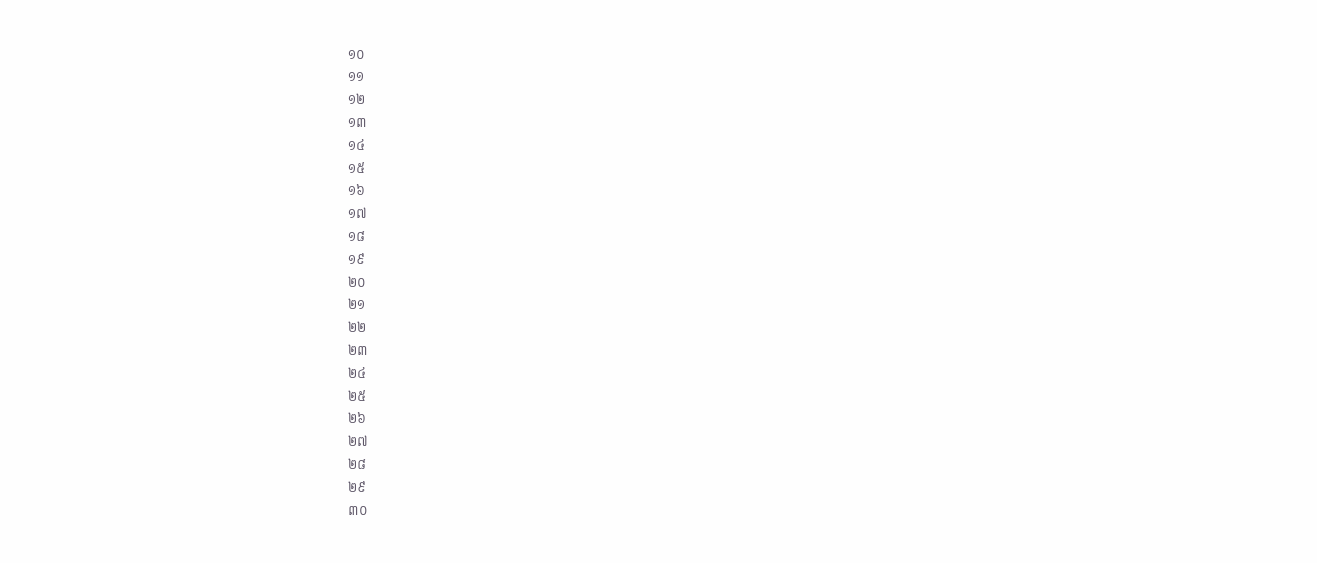១០
១១
១២
១៣
១៤
១៥
១៦
១៧
១៨
១៩
២០
២១
២២
២៣
២៤
២៥
២៦
២៧
២៨
២៩
៣០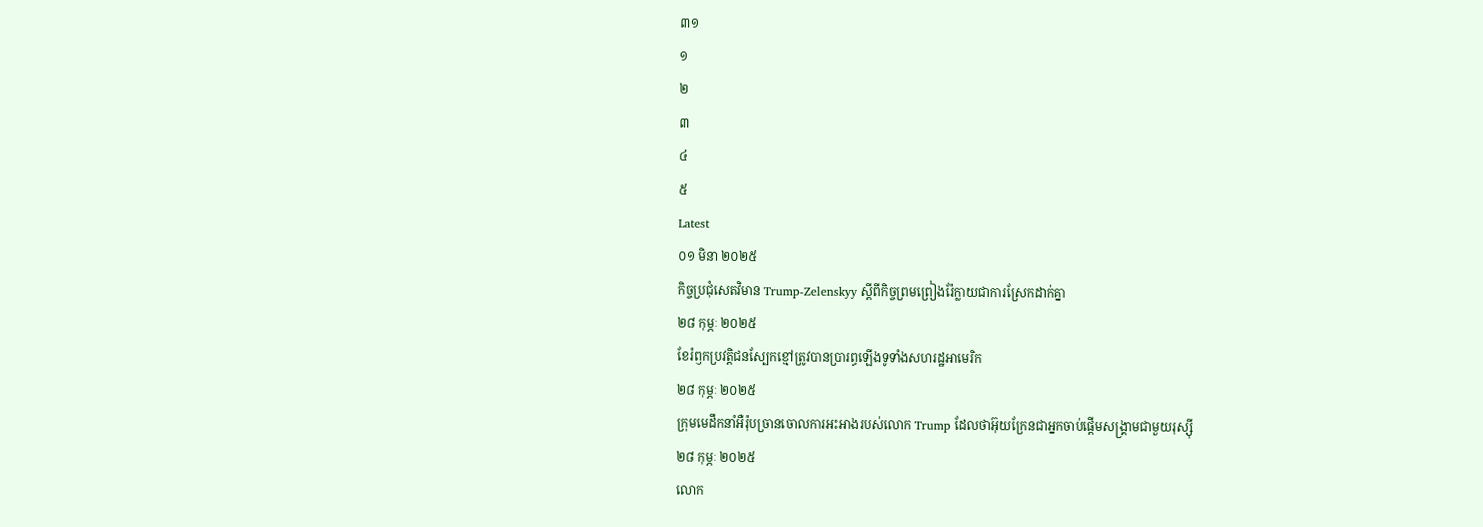៣១
១
២
៣
៤
៥
Latest
០១ មិនា ២០២៥
កិច្ចប្រជុំសេតវិមាន Trump-Zelenskyy ស្តីពីកិច្ចព្រមព្រៀងរ៉ែក្លាយជាការស្រែកដាក់គ្នា
២៨ កុម្ភៈ ២០២៥
ខែរំឭកប្រវត្តិជនស្បែកខ្មៅត្រូវបានប្រារព្ធឡើងទូទាំងសហរដ្ឋអាមេរិក
២៨ កុម្ភៈ ២០២៥
ក្រុមមេដឹកនាំអឺរ៉ុបច្រានចោលការអះអាងរបស់លោក Trump ដែលថាអ៊ុយក្រែនជាអ្នកចាប់ផ្តើមសង្គ្រាមជាមួយរុស្ស៊ី
២៨ កុម្ភៈ ២០២៥
លោក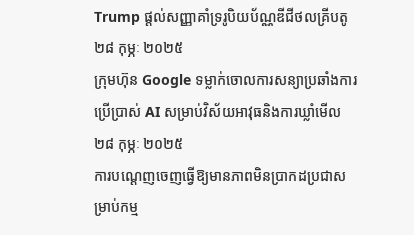Trump ផ្ដល់សញ្ញាគាំទ្ររូបិយប័ណ្ណឌីជីថលគ្រីបតូ
២៨ កុម្ភៈ ២០២៥
ក្រុមហ៊ុន Google ទម្លាក់ចោលការសន្យាប្រឆាំងការប្រើប្រាស់ AI សម្រាប់វិស័យអាវុធនិងការឃ្លាំមើល
២៨ កុម្ភៈ ២០២៥
ការបណ្តេញចេញធ្វើឱ្យមានភាពមិនប្រាកដប្រជាសម្រាប់កម្ម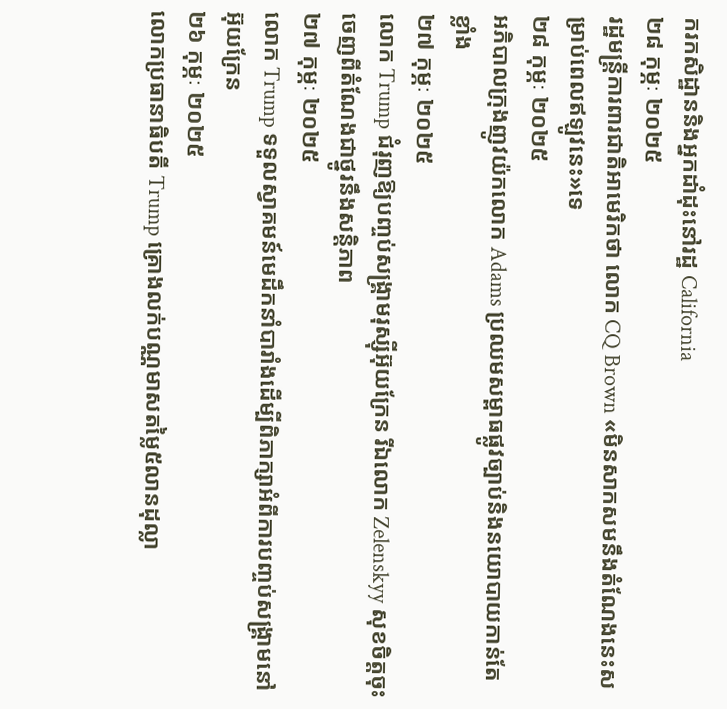ករកសិដ្ឋាននិងអ្នកដាំដុះនៅរដ្ឋ California
២៨ កុម្ភៈ ២០២៥
រដ្ឋមន្ត្រីការពារជាតិអាមេរិកថា លោក CQ Brown «មិនសាកសមនឹងតំណែងនេះសម្រាប់ពេលឥឡូវនេះ»ទេ
២៨ កុម្ភៈ ២០២៥
អភិបាលក្រុងញូវយ៉កលោក Adams ប្រឈមសម្ពាធផ្លូវច្បាប់និងនយោបាយកាន់តែខ្លាំង
២៧ កុម្ភៈ ២០២៥
លោក Trump ជំរុញឱ្យបញ្ចប់សង្គ្រាមរុស្ស៊ីអ៊ុយក្រែន រីឯលោក Zelenskyy សុខចិត្តចុះចេញពីតំណែងជាថ្នូរនឹងសន្តិភាព
២៧ កុម្ភៈ ២០២៥
លោក Trump ទទួលស្វាគមន៍មេដឹកនាំបារាំងដើម្បីពិភាក្សាអំពីការបញ្ចប់សង្គ្រាមនៅអ៊ុយក្រែន
២៦ កុម្ភៈ ២០២៥
លោកប្រធានាធិបតី Trump គ្រោងលក់បណ្ណមាសតម្លៃ៥លានដុល្លា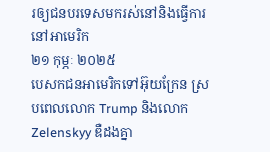រឲ្យជនបរទេសមករស់នៅនិងធ្វើការនៅអាមេរិក
២១ កុម្ភៈ ២០២៥
បេសកជនអាមេរិកទៅអ៊ុយក្រែន ស្របពេលលោក Trump និងលោក Zelenskyy ឌឺដងគ្នា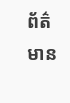ព័ត៌មាន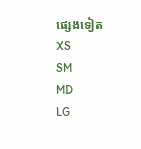ផ្សេងទៀត
XS
SM
MD
LG